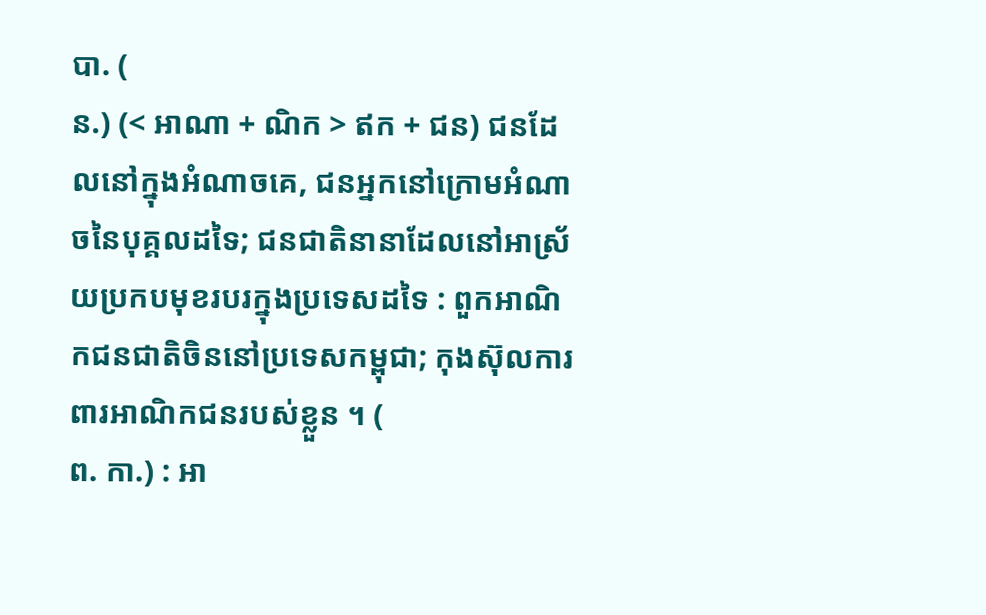បា. (
ន.) (< អាណា + ណិក > ឥក + ជន) ជនដែលនៅក្នុងអំណាចគេ, ជនអ្នកនៅក្រោមអំណាចនៃបុគ្គលដទៃ; ជនជាតិនានាដែលនៅអាស្រ័យប្រកបមុខរបរក្នុងប្រទេសដទៃ : ពួកអាណិកជនជាតិចិននៅប្រទេសកម្ពុជា; កុងស៊ុលការពារអាណិកជនរបស់ខ្លួន ។ (
ព. កា.) : អា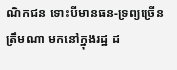ណិកជន ទោះបីមានធន-ទ្រព្យច្រើនត្រឹមណា មកនៅក្នុងរដ្ឋ ដ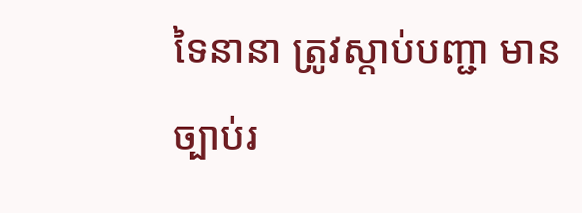ទៃនានា ត្រូវស្ដាប់បញ្ជា មានច្បាប់រ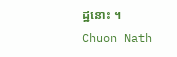ដ្ឋនោះ ។
Chuon Nath